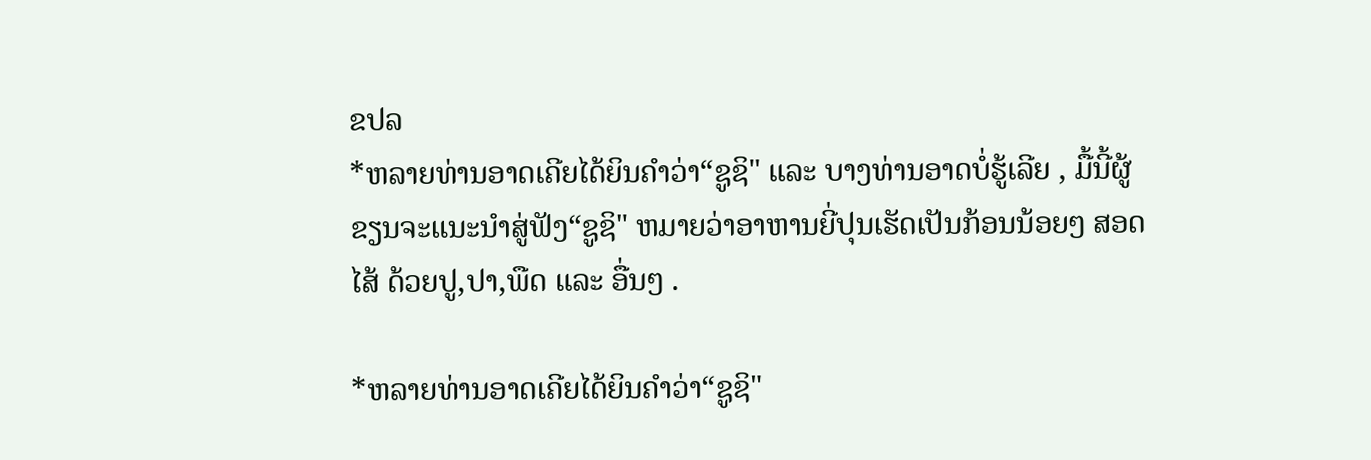ຂປລ
*ຫລາຍທ່ານອາດເຄີຍໄດ້ຍິນຄໍາວ່າ“ຊູຊິ" ແລະ ບາງທ່ານອາດບໍ່ຮູ້ເລີຍ , ມື້ນີ້ຜູ້ຂຽນຈະແນະນໍາສູ່ຟັງ“ຊູຊິ" ຫມາຍວ່າອາຫານຍີ່ປຸນເຮັດເປັນກ້ອນນ້ອຍໆ ສອດໄສ້ ດ້ວຍປູ,ປາ,ພືດ ແລະ ອື່ນໆ .

*ຫລາຍທ່ານອາດເຄີຍໄດ້ຍິນຄໍາວ່າ“ຊູຊິ"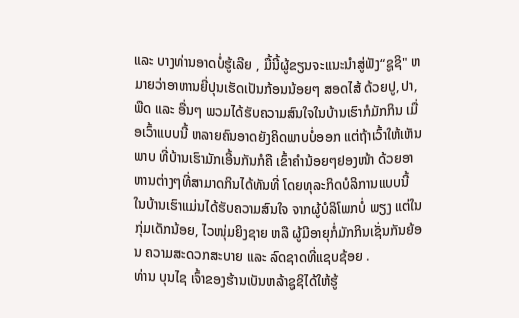ແລະ ບາງທ່ານອາດບໍ່ຮູ້ເລີຍ , ມື້ນີ້ຜູ້ຂຽນຈະແນະນໍາສູ່ຟັງ“ຊູຊິ" ຫມາຍວ່າອາຫານຍີ່ປຸນເຮັດເປັນກ້ອນນ້ອຍໆ ສອດໄສ້ ດ້ວຍປູ,ປາ,ພືດ ແລະ ອື່ນໆ ພວມໄດ້ຮັບຄວາມສົນໃຈໃນບ້ານເຮົາກໍມັກກິນ ເມື່ອເວົ້າແບບນີ້ ຫລາຍຄົນອາດຍັງຄິດພາບບໍ່ອອກ ແຕ່ຖ້າເວົ້າໃຫ້ເຫັນພາບ ທີ່ບ້ານເຮົາມັກເອີ້ນກັນກໍຄື ເຂົ້າຄໍານ້ອຍໆຢອງໜ້າ ດ້ວຍອາຫານຕ່າງໆທີ່ສາມາດກິນໄດ້ທັນທີ່ ໂດຍທຸລະກິດບໍລິການແບບນີ້ ໃນບ້ານເຮົາແມ່ນໄດ້ຮັບຄວາມສົນໃຈ ຈາກຜູ້ບໍລິໂພກບໍ່ ພຽງ ແຕ່ໃນກຸ່ມເດັກນ້ອຍ, ໄວໜຸ່ມຍິງຊາຍ ຫລື ຜູ້ມີອາຍຸກໍ່ມັກກິນເຊັ່ນກັນຍ້ອນ ຄວາມສະດວກສະບາຍ ແລະ ລົດຊາດທີ່ແຊບຊ້ອຍ .
ທ່ານ ບຸນໄຊ ເຈົ້າຂອງຮ້ານເບັນຫລ້າຊູຊິໄດ້ໃຫ້ຮູ້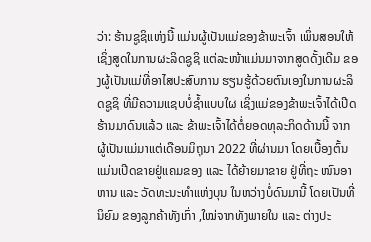ວ່າ: ຮ້ານຊູຊິແຫ່ງນີ້ ແມ່ນຜູ້ເປັນແມ່ຂອງຂ້າພະເຈົ້າ ເພິ່ນສອນໃຫ້ເຊິ່ງສູດໃນການຜະລິດຊູຊິ ແຕ່ລະໜ້າແມ່ນມາຈາກສູດດັ້ງເດີມ ຂອງຜູ້ເປັນແມ່ທີ່ອາໄສປະສົບການ ຮຽນຮູ້ດ້ວຍຕົນເອງໃນການຜະລິດຊູຊິ ທີ່ມີຄວາມແຊບບໍ່ຊໍ້າແບບໃຜ ເຊິ່ງແມ່ຂອງຂ້າພະເຈົ້າໄດ້ເປີດຮ້ານມາດົນແລ້ວ ແລະ ຂ້າພະເຈົ້າໄດ້ຕໍ່ຍອດທຸລະກິດດ້ານນີ້ ຈາກຜູ້ເປັນແມ່ມາແຕ່ເດືອນມິຖຸນາ 2022 ທີ່ຜ່ານມາ ໂດຍເບື້ອງຕົ້ນແມ່ນເປີດຂາຍຢູ່ແຄມຂອງ ແລະ ໄດ້ຍ້າຍມາຂາຍ ຢູ່ທີ່ຖະ ໜົນອາຫານ ແລະ ວັດທະນະທໍາແຫ່ງບຸນ ໃນຫວ່າງບໍ່ດົນມານີ້ ໂດຍເປັນທີ່ນິຍົມ ຂອງລູກຄ້າທັງເກົ່າ ,ໃໝ່ຈາກທັງພາຍໃນ ແລະ ຕ່າງປະ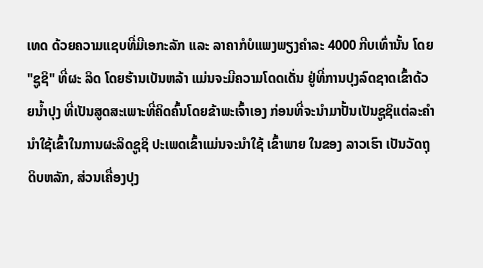ເທດ ດ້ວຍຄວາມແຊບທີ່ມີເອກະລັກ ແລະ ລາຄາກໍບໍແພງພຽງຄໍາລະ 4000 ກີບເທົ່ານັ້ນ ໂດຍ "ຊູຊິ" ທີ່ຜະ ລິດ ໂດຍຮ້ານເບັນຫລ້າ ແມ່ນຈະມີຄວາມໂດດເດັ່ນ ຢູ່ທີ່ການປຸງລົດຊາດເຂົ້າດ້ວຍນ້ຳປຸງ ທີ່ເປັນສູດສະເພາະທີ່ຄິດຄົ້ນໂດຍຂ້າພະເຈົ້າເອງ ກ່ອນທີ່ຈະນຳມາປັ້ນເປັນຊູຊິແຕ່ລະຄຳ ນຳໃຊ້ເຂົ້າໃນການຜະລິດຊູຊິ ປະເພດເຂົ້າແມ່ນຈະນຳໃຊ້ ເຂົ້າພາຍ ໃນຂອງ ລາວເຮົາ ເປັນວັດຖຸດິບຫລັກ, ສ່ວນເຄື່ອງປຸງ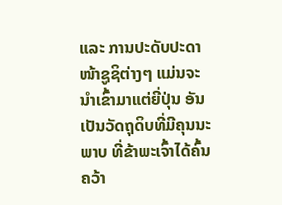ແລະ ການປະດັບປະດາໜ້າຊູຊິຕ່າງໆ ແມ່ນຈະນຳເຂົ້າມາແຕ່ຍີ່ປຸ່ນ ອັນເປັນວັດຖຸດິບທີ່ມີຄຸນນະພາບ ທີ່ຂ້າພະເຈົ້າໄດ້ຄົ້ນຄວ້າ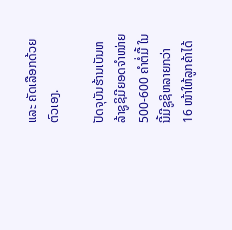ແລະ ຄັດເລືອກດ້ວຍຕົວເອງ.

ປັດຈຸບັນຮ້ານເບັນຫລ້າຊູຊິມີຍອດຈຳໜ່າຍ 500-600 ຄໍາຕໍ່ມື້ ໃນນີ້ມີຊູຊິຫລາຍກວ່າ 16 ໜ້າໃຫ້ລູກຄ້າໄດ້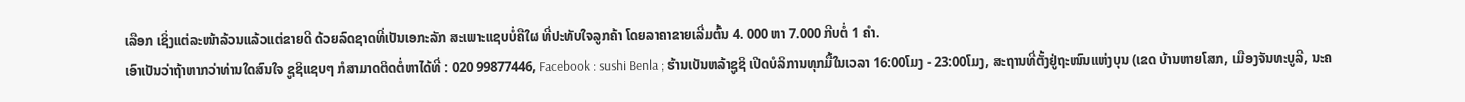ເລືອກ ເຊິ່ງແຕ່ລະໜ້າລ້ວນແລ້ວແຕ່ຂາຍດີ ດ້ວຍລົດຊາດທີ່ເປັນເອກະລັກ ສະເພາະແຊບບໍ່ຄືໃຜ ທີ່ປະທັບໃຈລູກຄ້າ ໂດຍລາຄາຂາຍເລີ່ມຕົ້ນ 4. 000 ຫາ 7.000 ກີບຕໍ່ 1 ຄໍາ.
ເອົາເປັນວ່າຖ້າຫາກວ່າທ່ານໃດສົນໃຈ ຊູຊິແຊບໆ ກໍສາມາດຕິດຕໍ່ຫາໄດ້ທີ່ : 020 99877446, Facebook : sushi Benla ; ຮ້ານເບັນຫລ້າຊູຊິ ເປີດບໍລິການທຸກມື້ໃນເວລາ 16:00ໂມງ - 23:00ໂມງ, ສະຖານທີ່ຕັ້ງຢູ່ຖະໜົນແຫ່ງບຸນ (ເຂດ ບ້ານຫາຍໂສກ, ເມືອງຈັນທະບູລີ, ນະຄ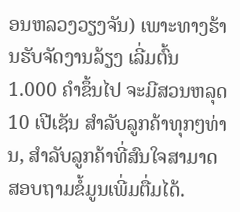ອນຫລວງວຽງຈັນ) ເພາະທາງຮ້ານຮັບຈັດງານລ້ຽງ ເລີ່ມຕົ້ນ 1.000 ຄໍາຂຶ້ນໄປ ຈະມີສວນຫລຸດ 10 ເປີເຊັນ ສໍາລັບລູກຄ້າທຸກໆທ່ານ, ສຳລັບລູກຄ້າທີ່ສົນໃຈສາມາດສອບຖາມຂໍ້ມູນເພີ່ມຕື່ມໄດ້.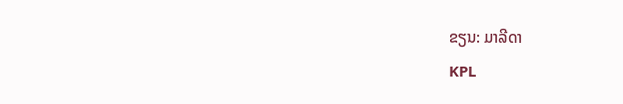ຂຽນ: ມາລີດາ
KPL